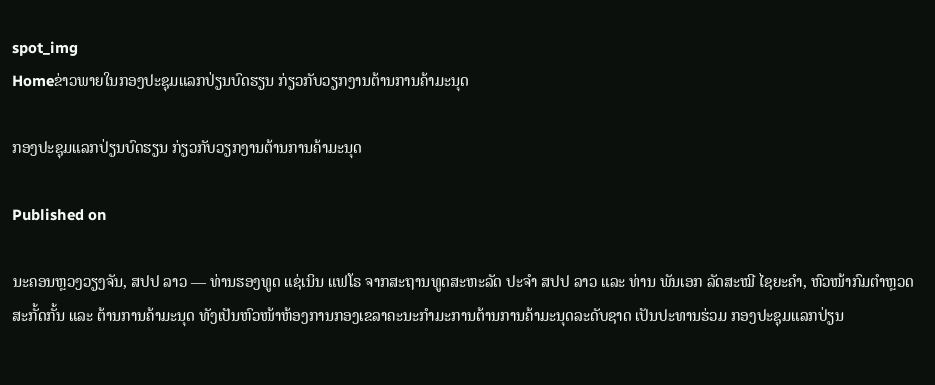spot_img
Homeຂ່າວພາຍໃນກອງປະຊຸມແລກປ່ຽນບົດຮຽນ ກ່ຽວກັບວຽກງານຕ້ານການຄ້າມະນຸດ

ກອງປະຊຸມແລກປ່ຽນບົດຮຽນ ກ່ຽວກັບວຽກງານຕ້ານການຄ້າມະນຸດ

Published on

ນະຄອນຫຼວງວຽງຈັນ, ສປປ ລາວ — ທ່ານຮອງທູດ ແຊ່ເນິນ ແຟໂຣ ຈາກສະຖານທູດສະຫະລັດ ປະຈໍາ ສປປ ລາວ ແລະ ທ່ານ ພັນເອກ ລັດສະໝີ ໄຊຍະຄໍາ, ຫົວໜ້າກົມຕໍາຫຼວດສະກັ້ດກັ້ນ ແລະ ຕ້ານການຄ້າມະນຸດ ທັງເປັນຫົວໜ້າຫ້ອງການກອງເຂລາຄະນະກໍາມະການຕ້ານການຄ້າມະນຸດລະດັບຊາດ ເປັນປະທານຮ່ວມ ກອງປະຊຸມແລກປ່ຽນ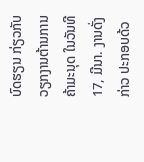ບົດຮຽນ ກ່ຽວກັບວຽກງານຕ້ານການຄ້າມະນຸດ ໃນວັນທີ 17, ມີນາ. ງານດັ່ງກ່າວ ປະກອບດ້ວ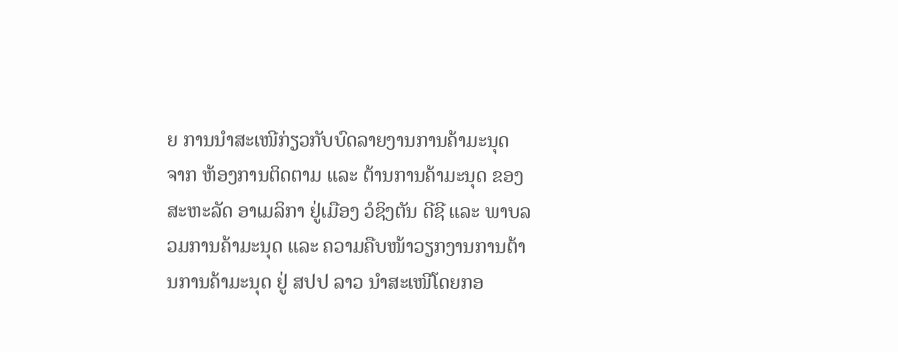ຍ ການນໍາສະເໜີກ່ຽວກັບບົດລາຍງານການຄ້າມະນຸດ ຈາກ ຫ້ອງການຕິດຕາມ ແລະ ຕ້ານການຄ້າມະນຸດ ຂອງ ສະຫະລັດ ອາເມລິກາ ຢູ່ເມືອງ ວໍຊິງຕັນ ດີຊີ ແລະ ພາບລວມການຄ້າມະນຸດ ແລະ ຄວາມຄືບໜ້າວຽກງານການຕ້ານການຄ້າມະນຸດ ຢູ່ ສປປ ລາວ ນໍາສະເໜີໂດຍກອ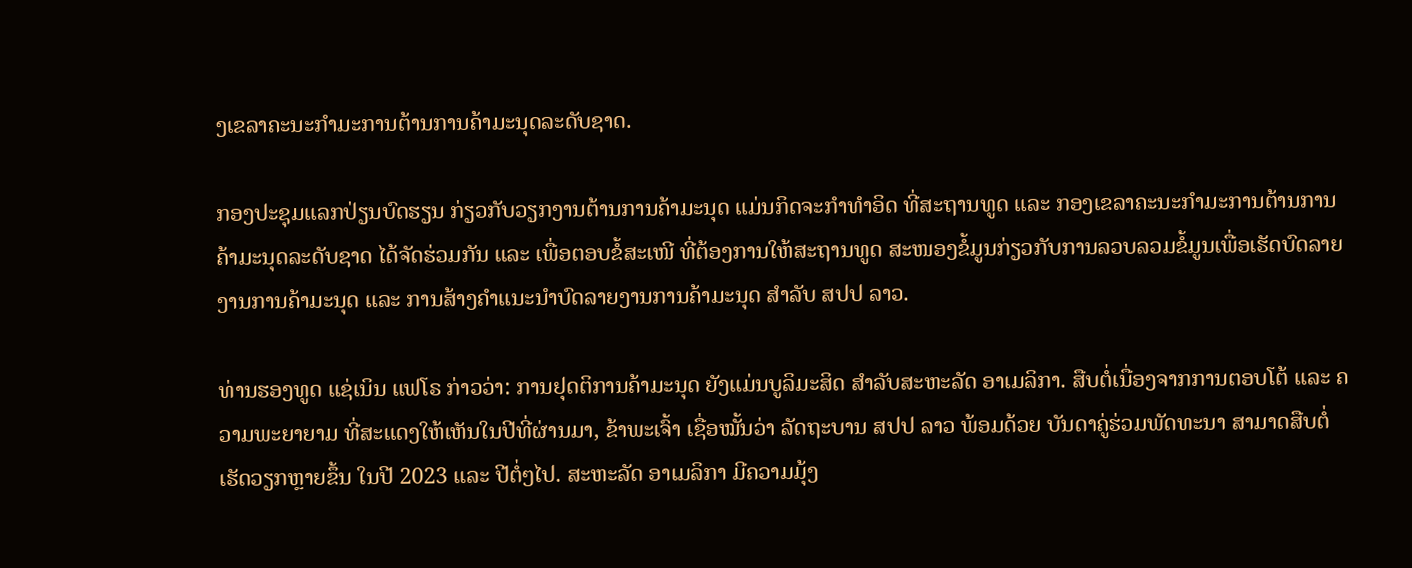ງເຂລາຄະນະກໍາມະການຕ້ານການຄ້າມະນຸດລະດັບຊາດ.

ກອງປະຊຸມແລກປ່ຽນບົດຮຽນ ກ່ຽວກັບວຽກງານຕ້ານການຄ້າມະນຸດ ແມ່ນກິດຈະກໍາທໍາອິດ ທີ່ສະຖານທູດ ແລະ ກອງເຂລາຄະນະກໍາມະການຕ້ານການຄ້າມະນຸດລະດັບຊາດ ໄດ້ຈັດຮ່ວມກັນ ແລະ ເພື່ອຕອບຂໍ້ສະເໜີ ທີ່ຕ້ອງການໃຫ້ສະຖານທູດ ສະໜອງຂໍ້ມູນກ່ຽວກັບການລວບລວມຂໍ້ມູນເພື່ອເຮັດບົດລາຍງານການຄ້າມະນຸດ ແລະ ການສ້າງຄໍາແນະນໍາບົດລາຍງານການຄ້າມະນຸດ ສໍາລັບ ສປປ ລາວ.

ທ່ານຮອງທູດ ແຊ່ເນິນ ແຟໂຣ ກ່າວວ່າ: ການຢຸດຕິການຄ້າມະນຸດ ຍັງແມ່ນບູລິມະສິດ ສໍາລັບສະຫະລັດ ອາເມລິກາ. ສືບຕໍ່ເນື່ອງຈາກການຕອບໂຕ້ ແລະ ຄວາມພະຍາຍາມ ທີ່ສະແດງໃຫ້ເຫັນໃນປີທີ່ຜ່ານມາ, ຂ້າພະເຈົ້າ ເຊື່ອໝັ້ນວ່າ ລັດຖະບານ ສປປ ລາວ ພ້ອມດ້ວຍ ບັນດາຄູ່ຮ່ວມພັດທະນາ ສາມາດສືບຕໍ່ເຮັດວຽກຫຼາຍຂຶ້ນ ໃນປີ 2023 ແລະ ປີຕໍ່ໆໄປ. ສະຫະລັດ ອາເມລິກາ ມີຄວາມມຸ້ງ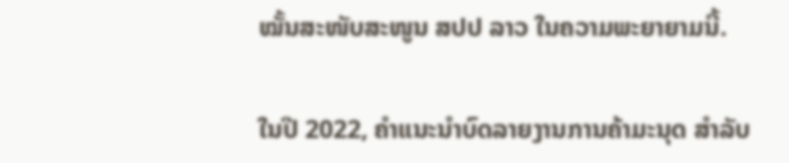ໝັ້ນສະໜັບສະໜູນ ສປປ ລາວ ໃນຄວາມພະຍາຍາມນີ້.

ໃນປີ 2022, ຄໍາແນະນໍາບົດລາຍງານການຄ້າມະນຸດ ສໍາລັບ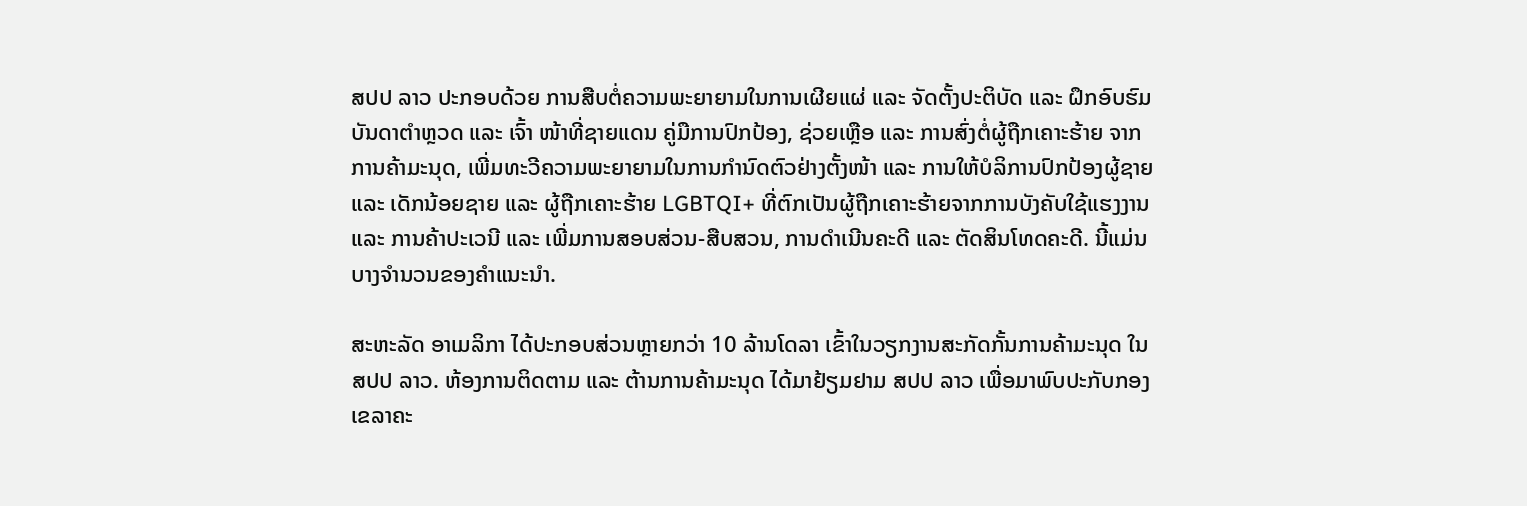ສປປ ລາວ ປະກອບດ້ວຍ ການສືບຕໍ່ຄວາມພະຍາຍາມໃນການເຜີຍແຜ່ ແລະ ຈັດຕັ້ງປະຕິບັດ ແລະ ຝຶກອົບຮົມບັນດາຕໍາຫຼວດ ແລະ ເຈົ້າ ໜ້າທີ່ຊາຍແດນ ຄູ່ມືການປົກປ້ອງ, ຊ່ວຍເຫຼືອ ແລະ ການສົ່ງຕໍ່ຜູ້ຖືກເຄາະຮ້າຍ ຈາກການຄ້າມະນຸດ, ເພີ່ມທະວີຄວາມພະຍາຍາມໃນການກຳນົດຕົວຢ່າງຕັ້ງໜ້າ ແລະ ການໃຫ້ບໍລິການປົກປ້ອງຜູ້ຊາຍ ແລະ ເດັກນ້ອຍຊາຍ ແລະ ຜູ້ຖືກເຄາະຮ້າຍ LGBTQI+ ທີ່ຕົກເປັນຜູ້ຖືກເຄາະຮ້າຍຈາກການບັງຄັບໃຊ້ແຮງງານ ແລະ ການຄ້າປະເວນີ ແລະ ເພີ່ມການສອບສ່ວນ-ສືບສວນ, ການດໍາເນີນຄະດີ ແລະ ຕັດສິນໂທດຄະດີ. ນີ້ແມ່ນບາງຈໍານວນຂອງຄໍາແນະນໍາ.

ສະຫະລັດ ອາເມລິກາ ໄດ້ປະກອບສ່ວນຫຼາຍກວ່າ 10 ລ້ານໂດລາ ເຂົ້າໃນວຽກງານສະກັດກັ້ນການຄ້າມະນຸດ ໃນ ສປປ ລາວ. ຫ້ອງການຕິດຕາມ ແລະ ຕ້ານການຄ້າມະນຸດ ໄດ້ມາຢ້ຽມຢາມ ສປປ ລາວ ເພື່ອມາພົບປະກັບກອງເຂລາຄະ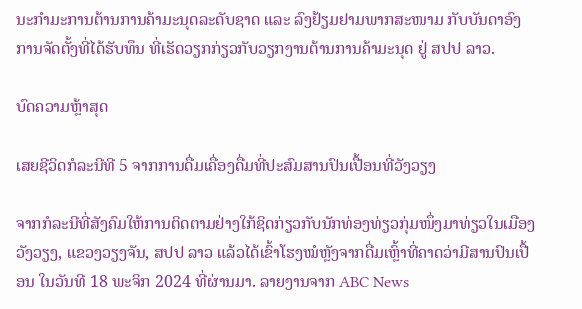ນະກໍາມະການຕ້ານການຄ້າມະນຸດລະດັບຊາດ ແລະ ລົງຢ້ຽມຢາມພາກສະໜາມ ກັບບັນດາອົງການຈັດຕັ້ງທີ່ໄດ້ຮັບທຶນ ທີ່ເຮັດວຽກກ່ຽວກັບວຽກງານຕ້ານການຄ້າມະນຸດ ຢູ່ ສປປ ລາວ.

ບົດຄວາມຫຼ້າສຸດ

ເສຍຊີວິດກໍລະນີທີ 5 ຈາກການດື່ມເຄື່ອງດື່ມທີ່ປະສົມສານປົນເປື້ອນທີ່ວັງວຽງ

ຈາກກໍລະນີທີ່ສັງຄົມໃຫ້ການຕິດຕາມຢ່າງໃກ້ຊິດກ່ຽວກັບນັກທ່ອງທ່ຽວກຸ່ມໜຶ່ງມາທ່ຽວໃນເມືອງວັງວຽງ, ແຂວງວຽງຈັນ, ສປປ ລາວ ແລ້ວໄດ້ເຂົ້າໂຮງໝໍຫຼັງຈາກດື່ມເຫຼົ້າທີ່ຄາດວ່າມີສານປົນເປື້ອນ ໃນວັນທີ 18 ພະຈິກ 2024 ທີ່ຜ່ານມາ. ລາຍງານຈາກ ABC News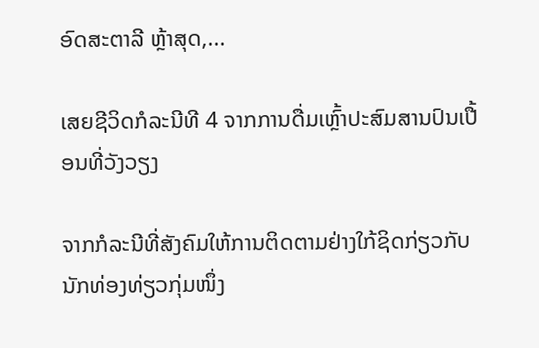ອົດສະຕາລີ ຫຼ້າສຸດ,...

ເສຍຊີວິດກໍລະນີທີ 4 ຈາກການດື່ມເຫຼົ້າປະສົມສານປົນເປື້ອນທີ່ວັງວຽງ

ຈາກກໍລະນີທີ່ສັງຄົມໃຫ້ການຕິດຕາມຢ່າງໃກ້ຊິດກ່ຽວກັບນັກທ່ອງທ່ຽວກຸ່ມໜຶ່ງ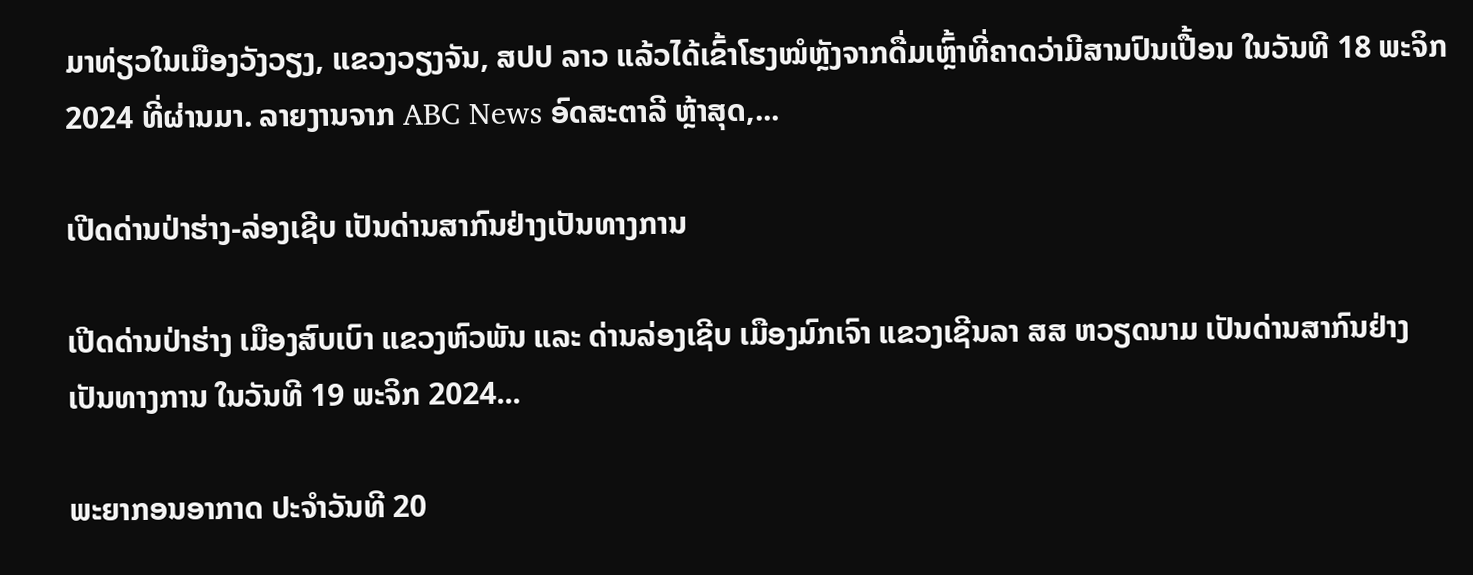ມາທ່ຽວໃນເມືອງວັງວຽງ, ແຂວງວຽງຈັນ, ສປປ ລາວ ແລ້ວໄດ້ເຂົ້າໂຮງໝໍຫຼັງຈາກດື່ມເຫຼົ້າທີ່ຄາດວ່າມີສານປົນເປື້ອນ ໃນວັນທີ 18 ພະຈິກ 2024 ທີ່ຜ່ານມາ. ລາຍງານຈາກ ABC News ອົດສະຕາລີ ຫຼ້າສຸດ,...

ເປີດດ່ານປ່າຮ່າງ-ລ່ອງເຊີບ ເປັນດ່ານສາກົນຢ່າງເປັນທາງການ

ເປີດດ່ານປ່າຮ່າງ ເມືອງສົບເບົາ ແຂວງຫົວພັນ ແລະ ດ່ານລ່ອງເຊີບ ເມືອງມົກເຈົາ ແຂວງເຊີນລາ ສສ ຫວຽດນາມ ເປັນດ່ານສາກົນຢ່າງເປັນທາງການ ໃນວັນທີ 19 ພະຈິກ 2024...

ພະຍາກອນອາກາດ ປະຈໍາວັນທີ 20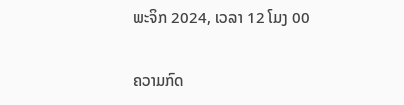ພະຈິກ 2024, ເວລາ 12 ໂມງ 00

ຄວາມກົດ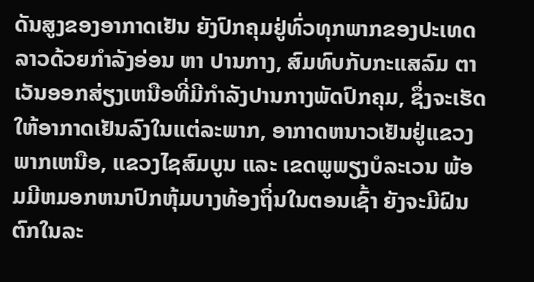ດັນສູງຂອງອາກາດເຢັນ ຍັງປົກຄຸມຢູ່ທົ່ວທຸກພາກຂອງປະເທດລາວດ້ວຍກໍາລັງອ່ອນ ຫາ ປານກາງ, ສົມທົບກັບກະແສລົມ ຕາເວັນອອກສ່ຽງເຫນືອທີ່ມີກໍາລັງປານກາງພັດປົກຄຸມ, ຊຶ່ງຈະເຮັດໃຫ້ອາກາດເຢັນລົງໃນເເຕ່ລະພາກ, ອາກາດຫນາວເຢັນຢູ່ເເຂວງພາກເຫນືອ, ແຂວງໄຊສົມບູນ ແລະ ເຂດພູພຽງບໍລະເວນ ພ້ອມມີຫມອກຫນາປົກຫຸ້ມບາງທ້ອງຖິ່ນໃນຕອນເຊົ້າ ຍັງຈະມີຝົນຕົກໃນລະ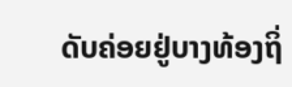ດັບຄ່ອຍຢູ່ບາງທ້ອງຖິ່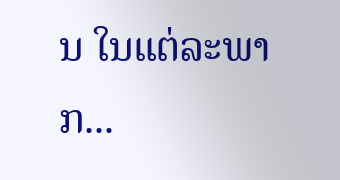ນ ໃນແຕ່ລະພາກ...